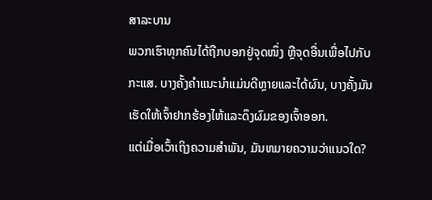ສາລະບານ
ພວກເຮົາທຸກຄົນໄດ້ຖືກບອກຢູ່ຈຸດໜຶ່ງ ຫຼືຈຸດອື່ນເພື່ອໄປກັບກະແສ. ບາງຄັ້ງຄໍາແນະນໍາແມ່ນດີຫຼາຍແລະໄດ້ຜົນ, ບາງຄັ້ງມັນເຮັດໃຫ້ເຈົ້າຢາກຮ້ອງໄຫ້ແລະດຶງຜົມຂອງເຈົ້າອອກ.
ແຕ່ເມື່ອເວົ້າເຖິງຄວາມສໍາພັນ, ມັນຫມາຍຄວາມວ່າແນວໃດ?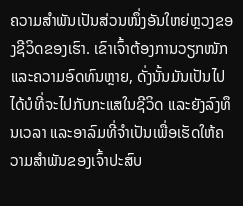ຄວາມສຳພັນເປັນສ່ວນໜຶ່ງອັນໃຫຍ່ຫຼວງຂອງຊີວິດຂອງເຮົາ. ເຂົາເຈົ້າຕ້ອງການວຽກໜັກ ແລະຄວາມອົດທົນຫຼາຍ, ດັ່ງນັ້ນມັນເປັນໄປໄດ້ບໍທີ່ຈະໄປກັບກະແສໃນຊີວິດ ແລະຍັງລົງທຶນເວລາ ແລະອາລົມທີ່ຈໍາເປັນເພື່ອເຮັດໃຫ້ຄວາມສໍາພັນຂອງເຈົ້າປະສົບ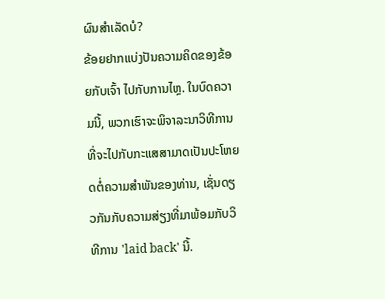ຜົນສໍາເລັດບໍ?
ຂ້ອຍຢາກແບ່ງປັນຄວາມຄິດຂອງຂ້ອຍກັບເຈົ້າ ໄປກັບການໄຫຼ. ໃນບົດຄວາມນີ້, ພວກເຮົາຈະພິຈາລະນາວິທີການທີ່ຈະໄປກັບກະແສສາມາດເປັນປະໂຫຍດຕໍ່ຄວາມສໍາພັນຂອງທ່ານ, ເຊັ່ນດຽວກັນກັບຄວາມສ່ຽງທີ່ມາພ້ອມກັບວິທີການ 'laid back' ນີ້.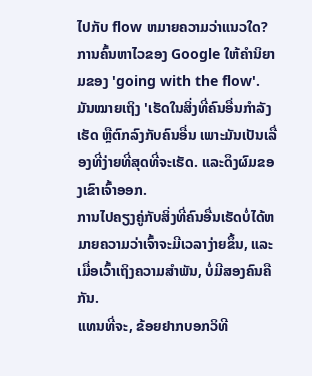ໄປກັບ flow ຫມາຍຄວາມວ່າແນວໃດ?
ການຄົ້ນຫາໄວຂອງ Google ໃຫ້ຄໍານິຍາມຂອງ 'going with the flow'. ມັນໝາຍເຖິງ 'ເຮັດໃນສິ່ງທີ່ຄົນອື່ນກຳລັງເຮັດ ຫຼືຕົກລົງກັບຄົນອື່ນ ເພາະມັນເປັນເລື່ອງທີ່ງ່າຍທີ່ສຸດທີ່ຈະເຮັດ. ແລະດຶງຜົມຂອງເຂົາເຈົ້າອອກ.
ການໄປຄຽງຄູ່ກັບສິ່ງທີ່ຄົນອື່ນເຮັດບໍ່ໄດ້ຫມາຍຄວາມວ່າເຈົ້າຈະມີເວລາງ່າຍຂຶ້ນ, ແລະເມື່ອເວົ້າເຖິງຄວາມສໍາພັນ, ບໍ່ມີສອງຄົນຄືກັນ.
ແທນທີ່ຈະ, ຂ້ອຍຢາກບອກວິທີ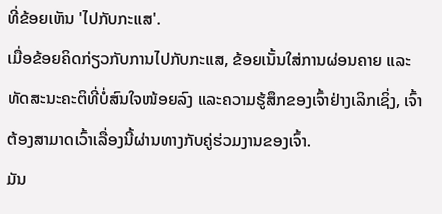ທີ່ຂ້ອຍເຫັນ 'ໄປກັບກະແສ'.
ເມື່ອຂ້ອຍຄິດກ່ຽວກັບການໄປກັບກະແສ, ຂ້ອຍເນັ້ນໃສ່ການຜ່ອນຄາຍ ແລະ ທັດສະນະຄະຕິທີ່ບໍ່ສົນໃຈໜ້ອຍລົງ ແລະຄວາມຮູ້ສຶກຂອງເຈົ້າຢ່າງເລິກເຊິ່ງ, ເຈົ້າຕ້ອງສາມາດເວົ້າເລື່ອງນີ້ຜ່ານທາງກັບຄູ່ຮ່ວມງານຂອງເຈົ້າ.
ມັນ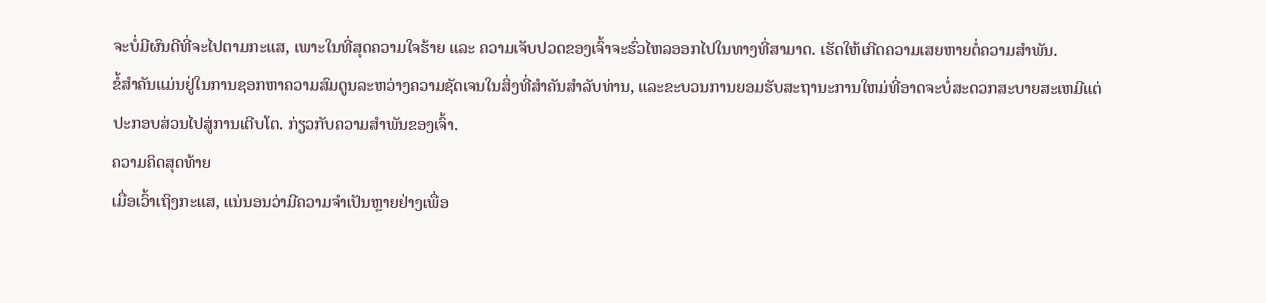ຈະບໍ່ມີຜົນດີທີ່ຈະໄປຕາມກະແສ, ເພາະໃນທີ່ສຸດຄວາມໃຈຮ້າຍ ແລະ ຄວາມເຈັບປວດຂອງເຈົ້າຈະຮົ່ວໄຫລອອກໄປໃນທາງທີ່ສາມາດ. ເຮັດໃຫ້ເກີດຄວາມເສຍຫາຍຕໍ່ຄວາມສໍາພັນ.
ຂໍ້ສໍາຄັນແມ່ນຢູ່ໃນການຊອກຫາຄວາມສົມດູນລະຫວ່າງຄວາມຊັດເຈນໃນສິ່ງທີ່ສໍາຄັນສໍາລັບທ່ານ, ແລະຂະບວນການຍອມຮັບສະຖານະການໃຫມ່ທີ່ອາດຈະບໍ່ສະດວກສະບາຍສະເຫມີແຕ່ປະກອບສ່ວນໄປສູ່ການເຕີບໂຕ. ກ່ຽວກັບຄວາມສຳພັນຂອງເຈົ້າ.
ຄວາມຄິດສຸດທ້າຍ
ເມື່ອເວົ້າເຖິງກະແສ, ແນ່ນອນວ່າມີຄວາມຈຳເປັນຫຼາຍຢ່າງເພື່ອ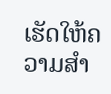ເຮັດໃຫ້ຄວາມສຳ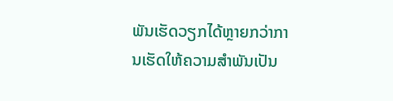ພັນເຮັດວຽກໄດ້ຫຼາຍກວ່າການເຮັດໃຫ້ຄວາມສຳພັນເປັນ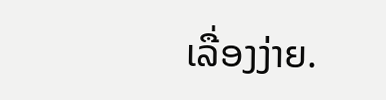ເລື່ອງງ່າຍ.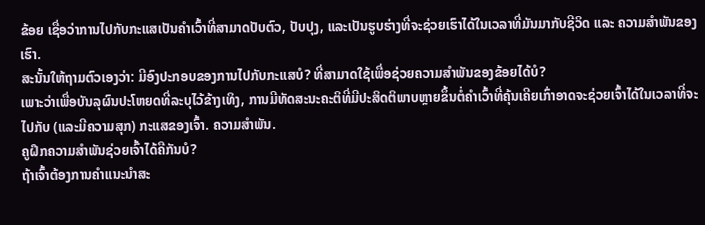ຂ້ອຍ ເຊື່ອວ່າການໄປກັບກະແສເປັນຄຳເວົ້າທີ່ສາມາດປັບຕົວ, ປັບປຸງ, ແລະເປັນຮູບຮ່າງທີ່ຈະຊ່ວຍເຮົາໄດ້ໃນເວລາທີ່ມັນມາກັບຊີວິດ ແລະ ຄວາມສຳພັນຂອງເຮົາ.
ສະນັ້ນໃຫ້ຖາມຕົວເອງວ່າ: ມີອົງປະກອບຂອງການໄປກັບກະແສບໍ? ທີ່ສາມາດໃຊ້ເພື່ອຊ່ວຍຄວາມສໍາພັນຂອງຂ້ອຍໄດ້ບໍ?
ເພາະວ່າເພື່ອບັນລຸຜົນປະໂຫຍດທີ່ລະບຸໄວ້ຂ້າງເທິງ, ການມີທັດສະນະຄະຕິທີ່ມີປະສິດຕິພາບຫຼາຍຂຶ້ນຕໍ່ຄໍາເວົ້າທີ່ຄຸ້ນເຄີຍເກົ່າອາດຈະຊ່ວຍເຈົ້າໄດ້ໃນເວລາທີ່ຈະໄປກັບ (ແລະມີຄວາມສຸກ) ກະແສຂອງເຈົ້າ. ຄວາມສຳພັນ.
ຄູຝຶກຄວາມສຳພັນຊ່ວຍເຈົ້າໄດ້ຄືກັນບໍ?
ຖ້າເຈົ້າຕ້ອງການຄຳແນະນຳສະ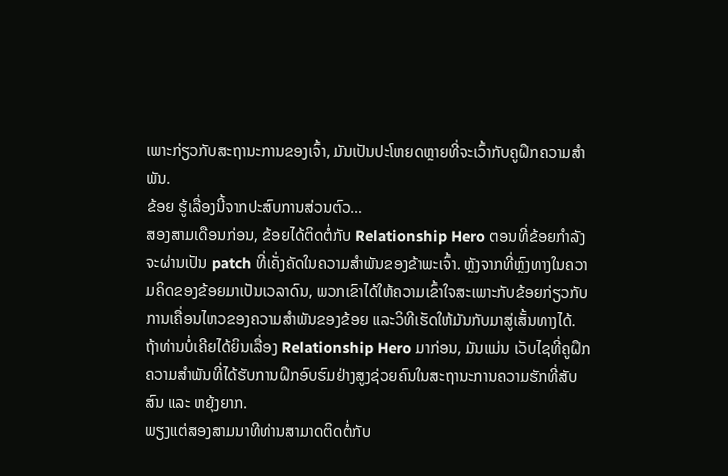ເພາະກ່ຽວກັບສະຖານະການຂອງເຈົ້າ, ມັນເປັນປະໂຫຍດຫຼາຍທີ່ຈະເວົ້າກັບຄູຝຶກຄວາມສຳພັນ.
ຂ້ອຍ ຮູ້ເລື່ອງນີ້ຈາກປະສົບການສ່ວນຕົວ…
ສອງສາມເດືອນກ່ອນ, ຂ້ອຍໄດ້ຕິດຕໍ່ກັບ Relationship Hero ຕອນທີ່ຂ້ອຍກຳລັງຈະຜ່ານເປັນ patch ທີ່ເຄັ່ງຄັດໃນຄວາມສໍາພັນຂອງຂ້າພະເຈົ້າ. ຫຼັງຈາກທີ່ຫຼົງທາງໃນຄວາມຄິດຂອງຂ້ອຍມາເປັນເວລາດົນ, ພວກເຂົາໄດ້ໃຫ້ຄວາມເຂົ້າໃຈສະເພາະກັບຂ້ອຍກ່ຽວກັບການເຄື່ອນໄຫວຂອງຄວາມສຳພັນຂອງຂ້ອຍ ແລະວິທີເຮັດໃຫ້ມັນກັບມາສູ່ເສັ້ນທາງໄດ້.
ຖ້າທ່ານບໍ່ເຄີຍໄດ້ຍິນເລື່ອງ Relationship Hero ມາກ່ອນ, ມັນແມ່ນ ເວັບໄຊທີ່ຄູຝຶກຄວາມສຳພັນທີ່ໄດ້ຮັບການຝຶກອົບຮົມຢ່າງສູງຊ່ວຍຄົນໃນສະຖານະການຄວາມຮັກທີ່ສັບສົນ ແລະ ຫຍຸ້ງຍາກ.
ພຽງແຕ່ສອງສາມນາທີທ່ານສາມາດຕິດຕໍ່ກັບ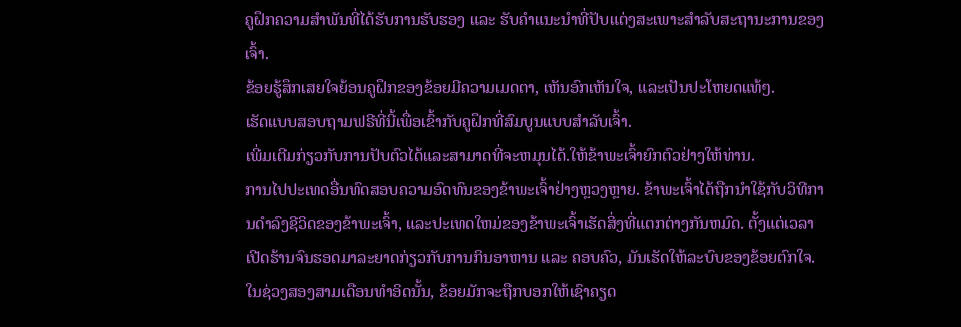ຄູຝຶກຄວາມສຳພັນທີ່ໄດ້ຮັບການຮັບຮອງ ແລະ ຮັບຄຳແນະນຳທີ່ປັບແຕ່ງສະເພາະສຳລັບສະຖານະການຂອງເຈົ້າ.
ຂ້ອຍຮູ້ສຶກເສຍໃຈຍ້ອນຄູຝຶກຂອງຂ້ອຍມີຄວາມເມດຕາ, ເຫັນອົກເຫັນໃຈ, ແລະເປັນປະໂຫຍດແທ້ໆ.
ເຮັດແບບສອບຖາມຟຣີທີ່ນີ້ເພື່ອເຂົ້າກັບຄູຝຶກທີ່ສົມບູນແບບສຳລັບເຈົ້າ.
ເພີ່ມເຕີມກ່ຽວກັບການປັບຕົວໄດ້ແລະສາມາດທີ່ຈະຫມຸນໄດ້.ໃຫ້ຂ້າພະເຈົ້າຍົກຕົວຢ່າງໃຫ້ທ່ານ.
ການໄປປະເທດອື່ນທົດສອບຄວາມອົດທົນຂອງຂ້າພະເຈົ້າຢ່າງຫຼວງຫຼາຍ. ຂ້າພະເຈົ້າໄດ້ຖືກນໍາໃຊ້ກັບວິທີການດໍາລົງຊີວິດຂອງຂ້າພະເຈົ້າ, ແລະປະເທດໃຫມ່ຂອງຂ້າພະເຈົ້າເຮັດສິ່ງທີ່ແຕກຕ່າງກັນຫມົດ. ຕັ້ງແຕ່ເວລາເປີດຮ້ານຈົນຮອດມາລະຍາດກ່ຽວກັບການກິນອາຫານ ແລະ ຄອບຄົວ, ມັນເຮັດໃຫ້ລະບົບຂອງຂ້ອຍຕົກໃຈ.
ໃນຊ່ວງສອງສາມເດືອນທໍາອິດນັ້ນ, ຂ້ອຍມັກຈະຖືກບອກໃຫ້ເຊົາຄຽດ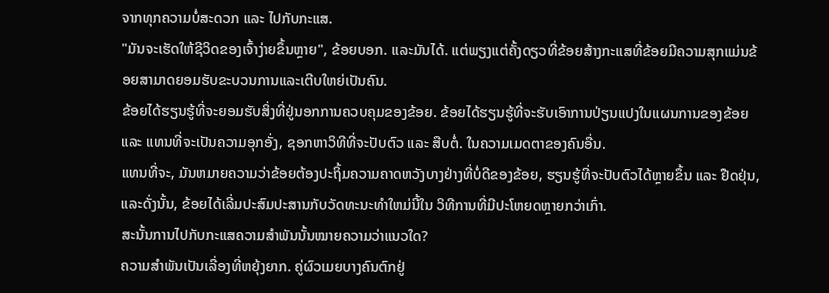ຈາກທຸກຄວາມບໍ່ສະດວກ ແລະ ໄປກັບກະແສ.
"ມັນຈະເຮັດໃຫ້ຊີວິດຂອງເຈົ້າງ່າຍຂຶ້ນຫຼາຍ", ຂ້ອຍບອກ. ແລະມັນໄດ້. ແຕ່ພຽງແຕ່ຄັ້ງດຽວທີ່ຂ້ອຍສ້າງກະແສທີ່ຂ້ອຍມີຄວາມສຸກແມ່ນຂ້ອຍສາມາດຍອມຮັບຂະບວນການແລະເຕີບໃຫຍ່ເປັນຄົນ.
ຂ້ອຍໄດ້ຮຽນຮູ້ທີ່ຈະຍອມຮັບສິ່ງທີ່ຢູ່ນອກການຄວບຄຸມຂອງຂ້ອຍ. ຂ້ອຍໄດ້ຮຽນຮູ້ທີ່ຈະຮັບເອົາການປ່ຽນແປງໃນແຜນການຂອງຂ້ອຍ ແລະ ແທນທີ່ຈະເປັນຄວາມອຸກອັ່ງ, ຊອກຫາວິທີທີ່ຈະປັບຕົວ ແລະ ສືບຕໍ່. ໃນຄວາມເມດຕາຂອງຄົນອື່ນ.
ແທນທີ່ຈະ, ມັນຫມາຍຄວາມວ່າຂ້ອຍຕ້ອງປະຖິ້ມຄວາມຄາດຫວັງບາງຢ່າງທີ່ບໍ່ດີຂອງຂ້ອຍ, ຮຽນຮູ້ທີ່ຈະປັບຕົວໄດ້ຫຼາຍຂຶ້ນ ແລະ ຢືດຢຸ່ນ, ແລະດັ່ງນັ້ນ, ຂ້ອຍໄດ້ເລີ່ມປະສົມປະສານກັບວັດທະນະທໍາໃຫມ່ນີ້ໃນ ວິທີການທີ່ມີປະໂຫຍດຫຼາຍກວ່າເກົ່າ.
ສະນັ້ນການໄປກັບກະແສຄວາມສຳພັນນັ້ນໝາຍຄວາມວ່າແນວໃດ?
ຄວາມສຳພັນເປັນເລື່ອງທີ່ຫຍຸ້ງຍາກ. ຄູ່ຜົວເມຍບາງຄົນຕົກຢູ່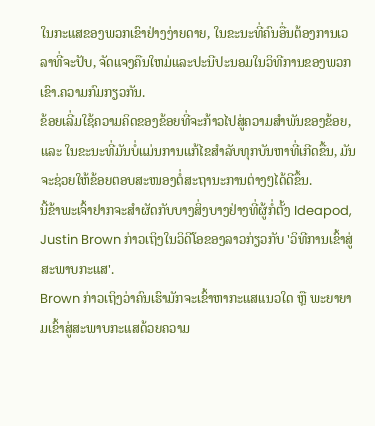ໃນກະແສຂອງພວກເຂົາຢ່າງງ່າຍດາຍ, ໃນຂະນະທີ່ຄົນອື່ນຕ້ອງການເວລາທີ່ຈະປັບ, ຈັດແຈງຄືນໃຫມ່ແລະປະນີປະນອມໃນວິທີການຂອງພວກເຂົາ.ຄວາມກົມກຽວກັນ.
ຂ້ອຍເລີ່ມໃຊ້ຄວາມຄິດຂອງຂ້ອຍທີ່ຈະກ້າວໄປສູ່ຄວາມສຳພັນຂອງຂ້ອຍ, ແລະ ໃນຂະນະທີ່ມັນບໍ່ແມ່ນການແກ້ໄຂສຳລັບທຸກບັນຫາທີ່ເກີດຂື້ນ, ມັນຈະຊ່ວຍໃຫ້ຂ້ອຍຕອບສະໜອງຕໍ່ສະຖານະການຕ່າງໆໄດ້ດີຂຶ້ນ.
ນີ້ຂ້າພະເຈົ້າຢາກຈະສໍາຜັດກັບບາງສິ່ງບາງຢ່າງທີ່ຜູ້ກໍ່ຕັ້ງ Ideapod, Justin Brown ກ່າວເຖິງໃນວິດີໂອຂອງລາວກ່ຽວກັບ 'ວິທີການເຂົ້າສູ່ສະພາບກະແສ'.
Brown ກ່າວເຖິງວ່າຄົນເຮົາມັກຈະເຂົ້າຫາກະແສແນວໃດ ຫຼື ພະຍາຍາມເຂົ້າສູ່ສະພາບກະແສດ້ວຍຄວາມ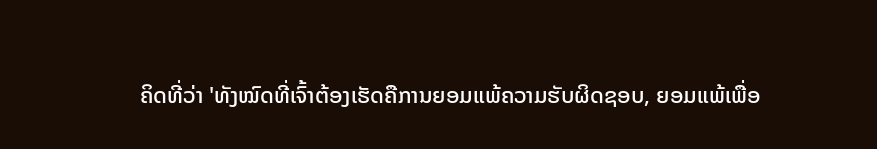ຄິດທີ່ວ່າ 'ທັງໝົດທີ່ເຈົ້າຕ້ອງເຮັດຄືການຍອມແພ້ຄວາມຮັບຜິດຊອບ, ຍອມແພ້ເພື່ອ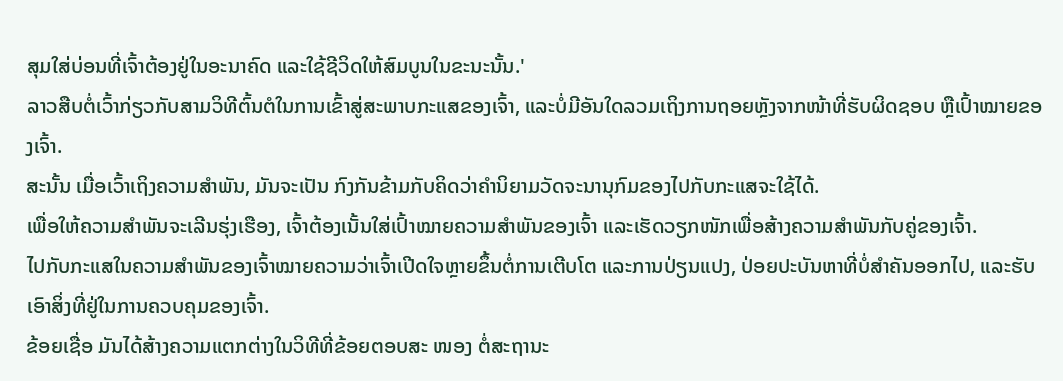ສຸມໃສ່ບ່ອນທີ່ເຈົ້າຕ້ອງຢູ່ໃນອະນາຄົດ ແລະໃຊ້ຊີວິດໃຫ້ສົມບູນໃນຂະນະນັ້ນ.'
ລາວສືບຕໍ່ເວົ້າກ່ຽວກັບສາມວິທີຕົ້ນຕໍໃນການເຂົ້າສູ່ສະພາບກະແສຂອງເຈົ້າ, ແລະບໍ່ມີອັນໃດລວມເຖິງການຖອຍຫຼັງຈາກໜ້າທີ່ຮັບຜິດຊອບ ຫຼືເປົ້າໝາຍຂອງເຈົ້າ.
ສະນັ້ນ ເມື່ອເວົ້າເຖິງຄວາມສຳພັນ, ມັນຈະເປັນ ກົງກັນຂ້າມກັບຄິດວ່າຄໍານິຍາມວັດຈະນານຸກົມຂອງໄປກັບກະແສຈະໃຊ້ໄດ້.
ເພື່ອໃຫ້ຄວາມສຳພັນຈະເລີນຮຸ່ງເຮືອງ, ເຈົ້າຕ້ອງເນັ້ນໃສ່ເປົ້າໝາຍຄວາມສຳພັນຂອງເຈົ້າ ແລະເຮັດວຽກໜັກເພື່ອສ້າງຄວາມສໍາພັນກັບຄູ່ຂອງເຈົ້າ.
ໄປກັບກະແສໃນຄວາມສຳພັນຂອງເຈົ້າໝາຍຄວາມວ່າເຈົ້າເປີດໃຈຫຼາຍຂຶ້ນຕໍ່ການເຕີບໂຕ ແລະການປ່ຽນແປງ, ປ່ອຍປະບັນຫາທີ່ບໍ່ສຳຄັນອອກໄປ, ແລະຮັບເອົາສິ່ງທີ່ຢູ່ໃນການຄວບຄຸມຂອງເຈົ້າ.
ຂ້ອຍເຊື່ອ ມັນໄດ້ສ້າງຄວາມແຕກຕ່າງໃນວິທີທີ່ຂ້ອຍຕອບສະ ໜອງ ຕໍ່ສະຖານະ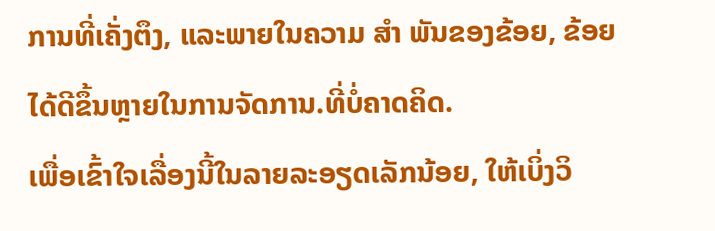ການທີ່ເຄັ່ງຕຶງ, ແລະພາຍໃນຄວາມ ສຳ ພັນຂອງຂ້ອຍ, ຂ້ອຍໄດ້ດີຂຶ້ນຫຼາຍໃນການຈັດການ.ທີ່ບໍ່ຄາດຄິດ.
ເພື່ອເຂົ້າໃຈເລື່ອງນີ້ໃນລາຍລະອຽດເລັກນ້ອຍ, ໃຫ້ເບິ່ງວິ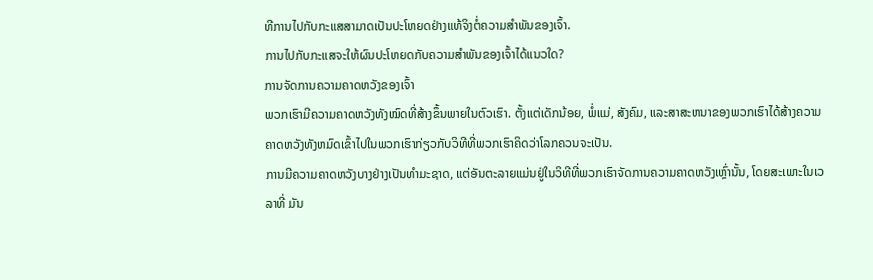ທີການໄປກັບກະແສສາມາດເປັນປະໂຫຍດຢ່າງແທ້ຈິງຕໍ່ຄວາມສໍາພັນຂອງເຈົ້າ.
ການໄປກັບກະແສຈະໃຫ້ຜົນປະໂຫຍດກັບຄວາມສໍາພັນຂອງເຈົ້າໄດ້ແນວໃດ?
ການຈັດການຄວາມຄາດຫວັງຂອງເຈົ້າ
ພວກເຮົາມີຄວາມຄາດຫວັງທັງໝົດທີ່ສ້າງຂຶ້ນພາຍໃນຕົວເຮົາ. ຕັ້ງແຕ່ເດັກນ້ອຍ, ພໍ່ແມ່, ສັງຄົມ, ແລະສາສະຫນາຂອງພວກເຮົາໄດ້ສ້າງຄວາມຄາດຫວັງທັງຫມົດເຂົ້າໄປໃນພວກເຮົາກ່ຽວກັບວິທີທີ່ພວກເຮົາຄິດວ່າໂລກຄວນຈະເປັນ.
ການມີຄວາມຄາດຫວັງບາງຢ່າງເປັນທໍາມະຊາດ, ແຕ່ອັນຕະລາຍແມ່ນຢູ່ໃນວິທີທີ່ພວກເຮົາຈັດການຄວາມຄາດຫວັງເຫຼົ່ານັ້ນ, ໂດຍສະເພາະໃນເວລາທີ່ ມັນ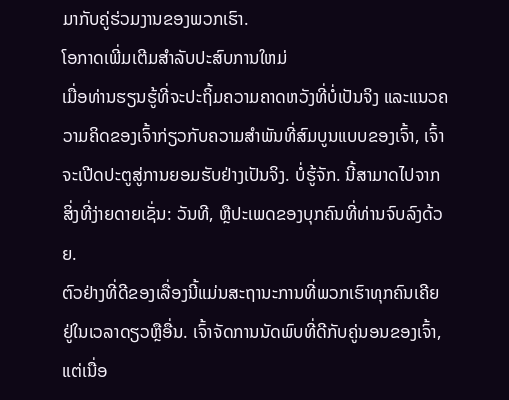ມາກັບຄູ່ຮ່ວມງານຂອງພວກເຮົາ.
ໂອກາດເພີ່ມເຕີມສໍາລັບປະສົບການໃຫມ່
ເມື່ອທ່ານຮຽນຮູ້ທີ່ຈະປະຖິ້ມຄວາມຄາດຫວັງທີ່ບໍ່ເປັນຈິງ ແລະແນວຄວາມຄິດຂອງເຈົ້າກ່ຽວກັບຄວາມສໍາພັນທີ່ສົມບູນແບບຂອງເຈົ້າ, ເຈົ້າຈະເປີດປະຕູສູ່ການຍອມຮັບຢ່າງເປັນຈິງ. ບໍ່ຮູ້ຈັກ. ນີ້ສາມາດໄປຈາກສິ່ງທີ່ງ່າຍດາຍເຊັ່ນ: ວັນທີ, ຫຼືປະເພດຂອງບຸກຄົນທີ່ທ່ານຈົບລົງດ້ວຍ.
ຕົວຢ່າງທີ່ດີຂອງເລື່ອງນີ້ແມ່ນສະຖານະການທີ່ພວກເຮົາທຸກຄົນເຄີຍຢູ່ໃນເວລາດຽວຫຼືອື່ນ. ເຈົ້າຈັດການນັດພົບທີ່ດີກັບຄູ່ນອນຂອງເຈົ້າ, ແຕ່ເນື່ອ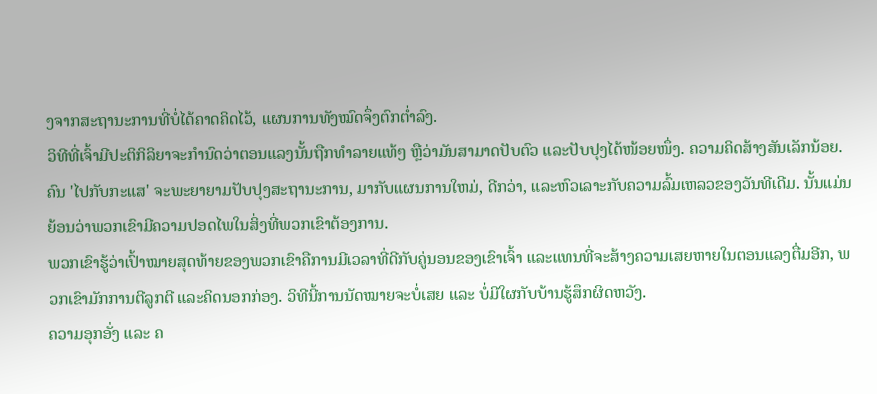ງຈາກສະຖານະການທີ່ບໍ່ໄດ້ຄາດຄິດໄວ້, ແຜນການທັງໝົດຈຶ່ງຕົກຕໍ່າລົງ.
ວິທີທີ່ເຈົ້າມີປະຕິກິລິຍາຈະກຳນົດວ່າຕອນແລງນັ້ນຖືກທຳລາຍແທ້ໆ ຫຼືວ່າມັນສາມາດປັບຕົວ ແລະປັບປຸງໄດ້ໜ້ອຍໜຶ່ງ. ຄວາມຄິດສ້າງສັນເລັກນ້ອຍ.
ຄົນ 'ໄປກັບກະແສ' ຈະພະຍາຍາມປັບປຸງສະຖານະການ, ມາກັບແຜນການໃຫມ່, ດີກວ່າ, ແລະຫົວເລາະກັບຄວາມລົ້ມເຫລວຂອງວັນທີເດີມ. ນັ້ນແມ່ນຍ້ອນວ່າພວກເຂົາມີຄວາມປອດໄພໃນສິ່ງທີ່ພວກເຂົາຕ້ອງການ.
ພວກເຂົາຮູ້ວ່າເປົ້າໝາຍສຸດທ້າຍຂອງພວກເຂົາຄືການມີເວລາທີ່ດີກັບຄູ່ນອນຂອງເຂົາເຈົ້າ ແລະແທນທີ່ຈະສ້າງຄວາມເສຍຫາຍໃນຕອນແລງຕື່ມອີກ, ພວກເຂົາມັກການຕີລູກຕີ ແລະຄິດນອກກ່ອງ. ວິທີນີ້ການນັດໝາຍຈະບໍ່ເສຍ ແລະ ບໍ່ມີໃຜກັບບ້ານຮູ້ສຶກຜິດຫວັງ.
ຄວາມອຸກອັ່ງ ແລະ ຄ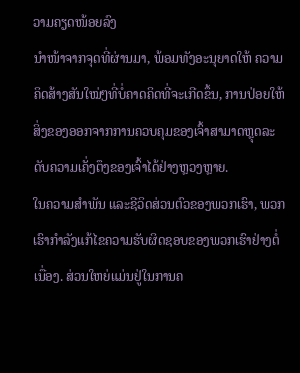ວາມຄຽດໜ້ອຍລົງ
ນຳໜ້າຈາກຈຸດທີ່ຜ່ານມາ, ພ້ອມທັງອະນຸຍາດໃຫ້ ຄວາມຄິດສ້າງສັນໃໝ່ໆທີ່ບໍ່ຄາດຄິດທີ່ຈະເກີດຂຶ້ນ, ການປ່ອຍໃຫ້ສິ່ງຂອງອອກຈາກການຄວບຄຸມຂອງເຈົ້າສາມາດຫຼຸດລະດັບຄວາມເຄັ່ງຕຶງຂອງເຈົ້າໄດ້ຢ່າງຫຼວງຫຼາຍ.
ໃນຄວາມສຳພັນ ແລະຊີວິດສ່ວນຕົວຂອງພວກເຮົາ, ພວກເຮົາກໍາລັງແກ້ໄຂຄວາມຮັບຜິດຊອບຂອງພວກເຮົາຢ່າງຕໍ່ເນື່ອງ. ສ່ວນໃຫຍ່ແມ່ນຢູ່ໃນການຄ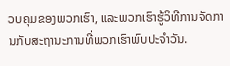ວບຄຸມຂອງພວກເຮົາ, ແລະພວກເຮົາຮູ້ວິທີການຈັດການກັບສະຖານະການທີ່ພວກເຮົາພົບປະຈໍາວັນ.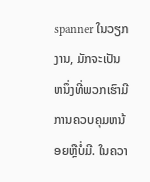spanner ໃນວຽກງານ, ມັກຈະເປັນຫນຶ່ງທີ່ພວກເຮົາມີການຄວບຄຸມຫນ້ອຍຫຼືບໍ່ມີ. ໃນຄວາ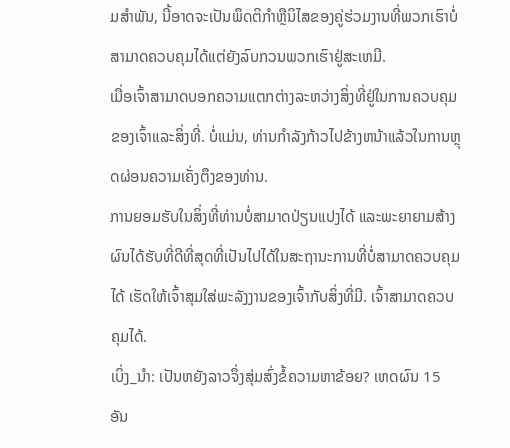ມສໍາພັນ, ນີ້ອາດຈະເປັນພຶດຕິກໍາຫຼືນິໄສຂອງຄູ່ຮ່ວມງານທີ່ພວກເຮົາບໍ່ສາມາດຄວບຄຸມໄດ້ແຕ່ຍັງລົບກວນພວກເຮົາຢູ່ສະເຫມີ.
ເມື່ອເຈົ້າສາມາດບອກຄວາມແຕກຕ່າງລະຫວ່າງສິ່ງທີ່ຢູ່ໃນການຄວບຄຸມຂອງເຈົ້າແລະສິ່ງທີ່. ບໍ່ແມ່ນ, ທ່ານກໍາລັງກ້າວໄປຂ້າງຫນ້າແລ້ວໃນການຫຼຸດຜ່ອນຄວາມເຄັ່ງຕຶງຂອງທ່ານ.
ການຍອມຮັບໃນສິ່ງທີ່ທ່ານບໍ່ສາມາດປ່ຽນແປງໄດ້ ແລະພະຍາຍາມສ້າງຜົນໄດ້ຮັບທີ່ດີທີ່ສຸດທີ່ເປັນໄປໄດ້ໃນສະຖານະການທີ່ບໍ່ສາມາດຄວບຄຸມໄດ້ ເຮັດໃຫ້ເຈົ້າສຸມໃສ່ພະລັງງານຂອງເຈົ້າກັບສິ່ງທີ່ມີ. ເຈົ້າສາມາດຄວບຄຸມໄດ້.
ເບິ່ງ_ນຳ: ເປັນຫຍັງລາວຈຶ່ງສຸ່ມສົ່ງຂໍ້ຄວາມຫາຂ້ອຍ? ເຫດຜົນ 15 ອັນ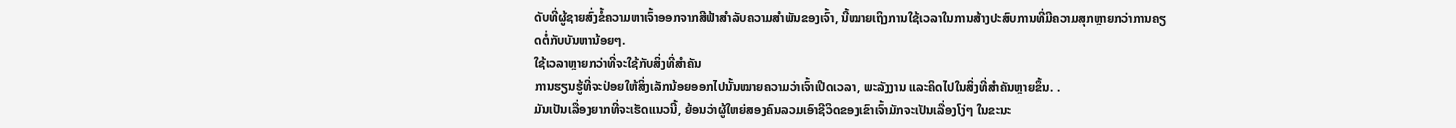ດັບທີ່ຜູ້ຊາຍສົ່ງຂໍ້ຄວາມຫາເຈົ້າອອກຈາກສີຟ້າສຳລັບຄວາມສຳພັນຂອງເຈົ້າ, ນີ້ໝາຍເຖິງການໃຊ້ເວລາໃນການສ້າງປະສົບການທີ່ມີຄວາມສຸກຫຼາຍກວ່າການຄຽດຕໍ່ກັບບັນຫານ້ອຍໆ.
ໃຊ້ເວລາຫຼາຍກວ່າທີ່ຈະໃຊ້ກັບສິ່ງທີ່ສໍາຄັນ
ການຮຽນຮູ້ທີ່ຈະປ່ອຍໃຫ້ສິ່ງເລັກນ້ອຍອອກໄປນັ້ນໝາຍຄວາມວ່າເຈົ້າເປີດເວລາ, ພະລັງງານ ແລະຄິດໄປໃນສິ່ງທີ່ສຳຄັນຫຼາຍຂຶ້ນ. .
ມັນເປັນເລື່ອງຍາກທີ່ຈະເຮັດແນວນີ້, ຍ້ອນວ່າຜູ້ໃຫຍ່ສອງຄົນລວມເອົາຊີວິດຂອງເຂົາເຈົ້າມັກຈະເປັນເລື່ອງໂງ່ໆ ໃນຂະນະ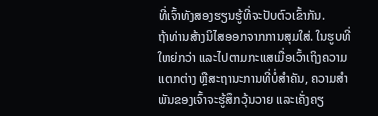ທີ່ເຈົ້າທັງສອງຮຽນຮູ້ທີ່ຈະປັບຕົວເຂົ້າກັນ.
ຖ້າທ່ານສ້າງນິໄສອອກຈາກການສຸມໃສ່. ໃນຮູບທີ່ໃຫຍ່ກວ່າ ແລະໄປຕາມກະແສເມື່ອເວົ້າເຖິງຄວາມແຕກຕ່າງ ຫຼືສະຖານະການທີ່ບໍ່ສຳຄັນ, ຄວາມສຳພັນຂອງເຈົ້າຈະຮູ້ສຶກວຸ້ນວາຍ ແລະເຄັ່ງຄຽ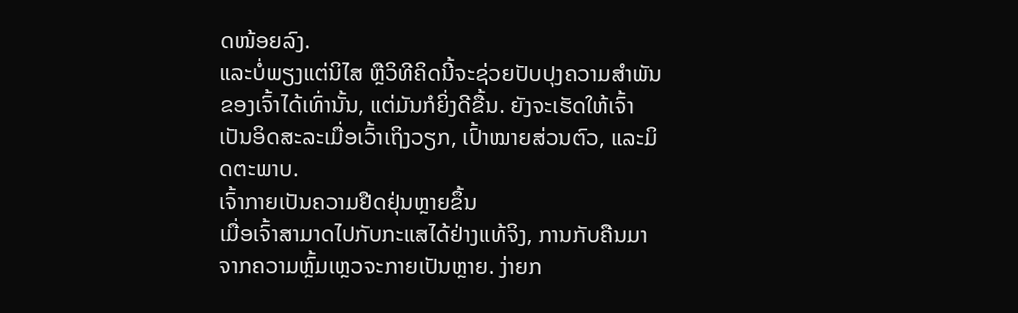ດໜ້ອຍລົງ.
ແລະບໍ່ພຽງແຕ່ນິໄສ ຫຼືວິທີຄິດນີ້ຈະຊ່ວຍປັບປຸງຄວາມສຳພັນຂອງເຈົ້າໄດ້ເທົ່ານັ້ນ, ແຕ່ມັນກໍຍິ່ງດີຂື້ນ. ຍັງຈະເຮັດໃຫ້ເຈົ້າເປັນອິດສະລະເມື່ອເວົ້າເຖິງວຽກ, ເປົ້າໝາຍສ່ວນຕົວ, ແລະມິດຕະພາບ.
ເຈົ້າກາຍເປັນຄວາມຢືດຢຸ່ນຫຼາຍຂຶ້ນ
ເມື່ອເຈົ້າສາມາດໄປກັບກະແສໄດ້ຢ່າງແທ້ຈິງ, ການກັບຄືນມາຈາກຄວາມຫຼົ້ມເຫຼວຈະກາຍເປັນຫຼາຍ. ງ່າຍກ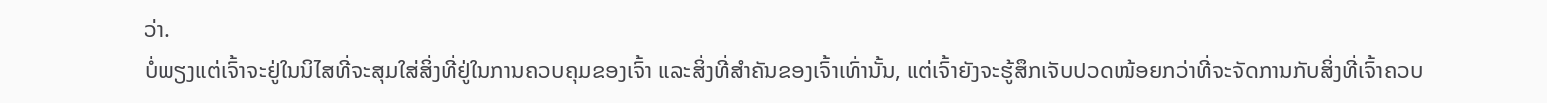ວ່າ.
ບໍ່ພຽງແຕ່ເຈົ້າຈະຢູ່ໃນນິໄສທີ່ຈະສຸມໃສ່ສິ່ງທີ່ຢູ່ໃນການຄວບຄຸມຂອງເຈົ້າ ແລະສິ່ງທີ່ສຳຄັນຂອງເຈົ້າເທົ່ານັ້ນ, ແຕ່ເຈົ້າຍັງຈະຮູ້ສຶກເຈັບປວດໜ້ອຍກວ່າທີ່ຈະຈັດການກັບສິ່ງທີ່ເຈົ້າຄວບ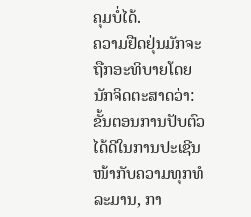ຄຸມບໍ່ໄດ້.
ຄວາມຢືດຢຸ່ນມັກຈະຖືກອະທິບາຍໂດຍນັກຈິດຕະສາດວ່າ:
ຂັ້ນຕອນການປັບຕົວໄດ້ດີໃນການປະເຊີນໜ້າກັບຄວາມທຸກທໍລະມານ, ກາ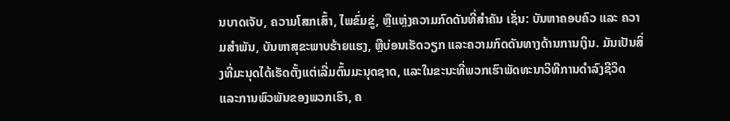ນບາດເຈັບ, ຄວາມໂສກເສົ້າ, ໄພຂົ່ມຂູ່, ຫຼືແຫຼ່ງຄວາມກົດດັນທີ່ສຳຄັນ ເຊັ່ນ: ບັນຫາຄອບຄົວ ແລະ ຄວາມສຳພັນ, ບັນຫາສຸຂະພາບຮ້າຍແຮງ, ຫຼືບ່ອນເຮັດວຽກ ແລະຄວາມກົດດັນທາງດ້ານການເງິນ. ມັນເປັນສິ່ງທີ່ມະນຸດໄດ້ເຮັດຕັ້ງແຕ່ເລີ່ມຕົ້ນມະນຸດຊາດ, ແລະໃນຂະນະທີ່ພວກເຮົາພັດທະນາວິທີການດໍາລົງຊີວິດ ແລະການພົວພັນຂອງພວກເຮົາ, ຄ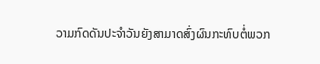ວາມກົດດັນປະຈໍາວັນຍັງສາມາດສົ່ງຜົນກະທົບຕໍ່ພວກ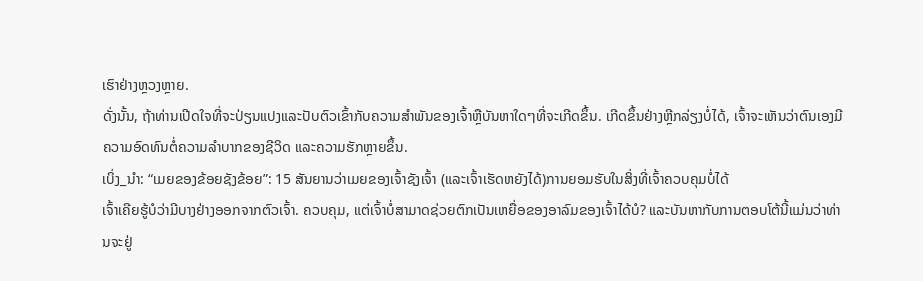ເຮົາຢ່າງຫຼວງຫຼາຍ.
ດັ່ງນັ້ນ, ຖ້າທ່ານເປີດໃຈທີ່ຈະປ່ຽນແປງແລະປັບຕົວເຂົ້າກັບຄວາມສໍາພັນຂອງເຈົ້າຫຼືບັນຫາໃດໆທີ່ຈະເກີດຂຶ້ນ. ເກີດຂຶ້ນຢ່າງຫຼີກລ່ຽງບໍ່ໄດ້, ເຈົ້າຈະເຫັນວ່າຕົນເອງມີຄວາມອົດທົນຕໍ່ຄວາມລຳບາກຂອງຊີວິດ ແລະຄວາມຮັກຫຼາຍຂຶ້ນ.
ເບິ່ງ_ນຳ: “ເມຍຂອງຂ້ອຍຊັງຂ້ອຍ”: 15 ສັນຍານວ່າເມຍຂອງເຈົ້າຊັງເຈົ້າ (ແລະເຈົ້າເຮັດຫຍັງໄດ້)ການຍອມຮັບໃນສິ່ງທີ່ເຈົ້າຄວບຄຸມບໍ່ໄດ້
ເຈົ້າເຄີຍຮູ້ບໍວ່າມີບາງຢ່າງອອກຈາກຕົວເຈົ້າ. ຄວບຄຸມ, ແຕ່ເຈົ້າບໍ່ສາມາດຊ່ວຍຕົກເປັນເຫຍື່ອຂອງອາລົມຂອງເຈົ້າໄດ້ບໍ? ແລະບັນຫາກັບການຕອບໂຕ້ນີ້ແມ່ນວ່າທ່ານຈະຢູ່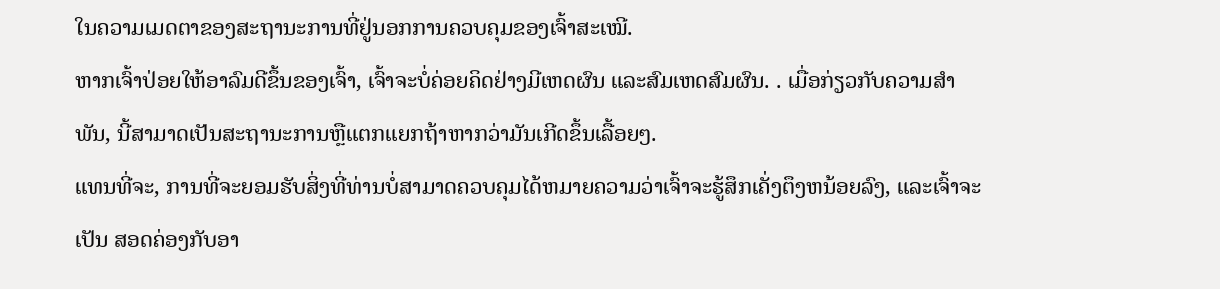ໃນຄວາມເມດຕາຂອງສະຖານະການທີ່ຢູ່ນອກການຄວບຄຸມຂອງເຈົ້າສະເໝີ.
ຫາກເຈົ້າປ່ອຍໃຫ້ອາລົມດີຂຶ້ນຂອງເຈົ້າ, ເຈົ້າຈະບໍ່ຄ່ອຍຄິດຢ່າງມີເຫດຜົນ ແລະສົມເຫດສົມຜົນ. . ເມື່ອກ່ຽວກັບຄວາມສໍາພັນ, ນີ້ສາມາດເປັນສະຖານະການຫຼືແຕກແຍກຖ້າຫາກວ່າມັນເກີດຂຶ້ນເລື້ອຍໆ.
ແທນທີ່ຈະ, ການທີ່ຈະຍອມຮັບສິ່ງທີ່ທ່ານບໍ່ສາມາດຄວບຄຸມໄດ້ຫມາຍຄວາມວ່າເຈົ້າຈະຮູ້ສຶກເຄັ່ງຕຶງຫນ້ອຍລົງ, ແລະເຈົ້າຈະເປັນ ສອດຄ່ອງກັບອາ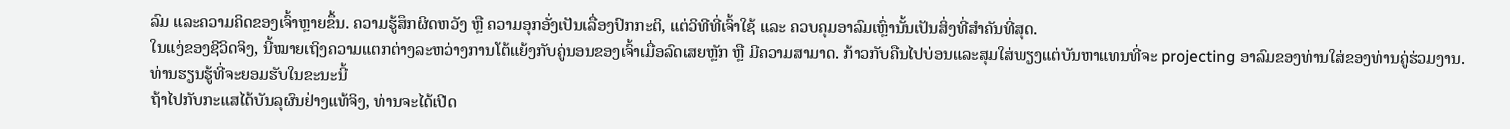ລົມ ແລະຄວາມຄິດຂອງເຈົ້າຫຼາຍຂຶ້ນ. ຄວາມຮູ້ສຶກຜິດຫວັງ ຫຼື ຄວາມອຸກອັ່ງເປັນເລື່ອງປົກກະຕິ, ແຕ່ວິທີທີ່ເຈົ້າໃຊ້ ແລະ ຄວບຄຸມອາລົມເຫຼົ່ານັ້ນເປັນສິ່ງທີ່ສຳຄັນທີ່ສຸດ.
ໃນແງ່ຂອງຊີວິດຈິງ, ນີ້ໝາຍເຖິງຄວາມແຕກຕ່າງລະຫວ່າງການໂຕ້ແຍ້ງກັບຄູ່ນອນຂອງເຈົ້າເມື່ອລົດເສຍຫຼັກ ຫຼື ມີຄວາມສາມາດ. ກ້າວກັບຄືນໄປບ່ອນແລະສຸມໃສ່ພຽງແຕ່ບັນຫາແທນທີ່ຈະ projecting ອາລົມຂອງທ່ານໃສ່ຂອງທ່ານຄູ່ຮ່ວມງານ.
ທ່ານຮຽນຮູ້ທີ່ຈະຍອມຮັບໃນຂະນະນີ້
ຖ້າໄປກັບກະແສໄດ້ບັນລຸຜົນຢ່າງແທ້ຈິງ, ທ່ານຈະໄດ້ເປີດ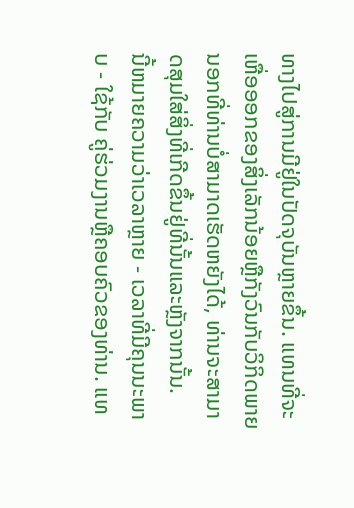ທາງໄປສູ່ການມີຢູ່ໃນປັດຈຸບັນຫຼາຍຂຶ້ນ. ແທນທີ່ຈະເຫື່ອອອກຂອງສິ່ງເລັກນ້ອຍຫຼືກັງວົນກັບວິກິດພາຍນອກທີ່ທ່ານບໍ່ສາມາດເຮັດຫຍັງໄດ້, ທ່ານຈະສາມາດສຸມໃສ່ສິ່ງທີ່ເກີດຂຶ້ນຢູ່ທີ່ນັ້ນແລະຫຼັງຈາກນັ້ນ.
ນີ້ຫມາຍຄວາມວ່າເວລາຫຼາຍ - ເວລາທີ່ມີຄຸນນະພາບ - ໃຊ້ກັບ ຄູ່ຮ່ວມງານຫຼືຄອບຄົວຂອງທ່ານ. ແທ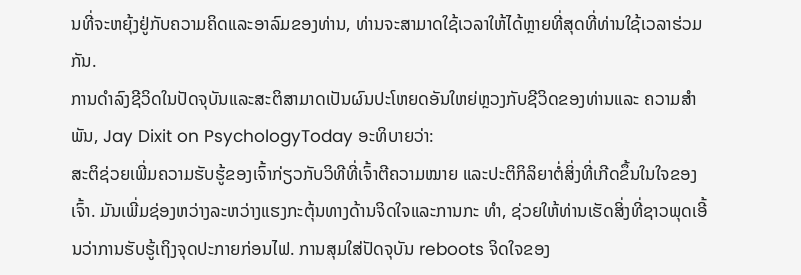ນທີ່ຈະຫຍຸ້ງຢູ່ກັບຄວາມຄິດແລະອາລົມຂອງທ່ານ, ທ່ານຈະສາມາດໃຊ້ເວລາໃຫ້ໄດ້ຫຼາຍທີ່ສຸດທີ່ທ່ານໃຊ້ເວລາຮ່ວມກັນ.
ການດໍາລົງຊີວິດໃນປັດຈຸບັນແລະສະຕິສາມາດເປັນຜົນປະໂຫຍດອັນໃຫຍ່ຫຼວງກັບຊີວິດຂອງທ່ານແລະ ຄວາມສໍາພັນ, Jay Dixit on PsychologyToday ອະທິບາຍວ່າ:
ສະຕິຊ່ວຍເພີ່ມຄວາມຮັບຮູ້ຂອງເຈົ້າກ່ຽວກັບວິທີທີ່ເຈົ້າຕີຄວາມໝາຍ ແລະປະຕິກິລິຍາຕໍ່ສິ່ງທີ່ເກີດຂຶ້ນໃນໃຈຂອງເຈົ້າ. ມັນເພີ່ມຊ່ອງຫວ່າງລະຫວ່າງແຮງກະຕຸ້ນທາງດ້ານຈິດໃຈແລະການກະ ທຳ, ຊ່ວຍໃຫ້ທ່ານເຮັດສິ່ງທີ່ຊາວພຸດເອີ້ນວ່າການຮັບຮູ້ເຖິງຈຸດປະກາຍກ່ອນໄຟ. ການສຸມໃສ່ປັດຈຸບັນ reboots ຈິດໃຈຂອງ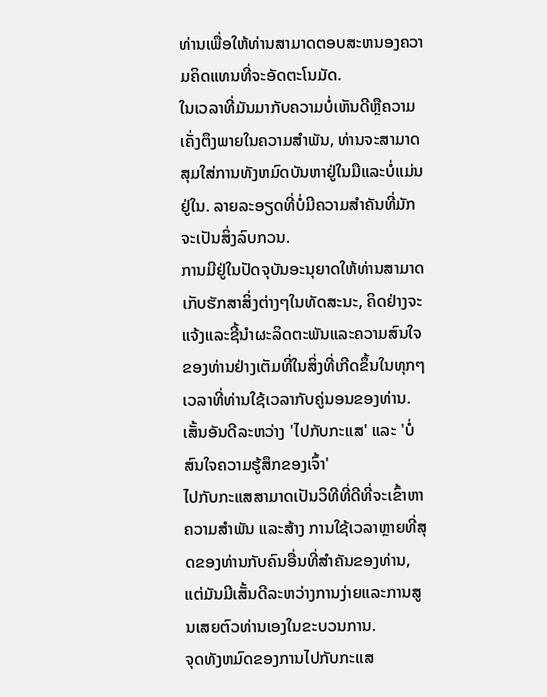ທ່ານເພື່ອໃຫ້ທ່ານສາມາດຕອບສະຫນອງຄວາມຄິດແທນທີ່ຈະອັດຕະໂນມັດ.
ໃນເວລາທີ່ມັນມາກັບຄວາມບໍ່ເຫັນດີຫຼືຄວາມເຄັ່ງຕຶງພາຍໃນຄວາມສໍາພັນ, ທ່ານຈະສາມາດສຸມໃສ່ການທັງຫມົດບັນຫາຢູ່ໃນມືແລະບໍ່ແມ່ນຢູ່ໃນ. ລາຍລະອຽດທີ່ບໍ່ມີຄວາມສໍາຄັນທີ່ມັກຈະເປັນສິ່ງລົບກວນ.
ການມີຢູ່ໃນປັດຈຸບັນອະນຸຍາດໃຫ້ທ່ານສາມາດເກັບຮັກສາສິ່ງຕ່າງໆໃນທັດສະນະ, ຄິດຢ່າງຈະແຈ້ງແລະຊີ້ນໍາຜະລິດຕະພັນແລະຄວາມສົນໃຈຂອງທ່ານຢ່າງເຕັມທີ່ໃນສິ່ງທີ່ເກີດຂຶ້ນໃນທຸກໆເວລາທີ່ທ່ານໃຊ້ເວລາກັບຄູ່ນອນຂອງທ່ານ.
ເສັ້ນອັນດີລະຫວ່າງ 'ໄປກັບກະແສ' ແລະ 'ບໍ່ສົນໃຈຄວາມຮູ້ສຶກຂອງເຈົ້າ'
ໄປກັບກະແສສາມາດເປັນວິທີທີ່ດີທີ່ຈະເຂົ້າຫາຄວາມສໍາພັນ ແລະສ້າງ ການໃຊ້ເວລາຫຼາຍທີ່ສຸດຂອງທ່ານກັບຄົນອື່ນທີ່ສໍາຄັນຂອງທ່ານ, ແຕ່ມັນມີເສັ້ນດີລະຫວ່າງການງ່າຍແລະການສູນເສຍຕົວທ່ານເອງໃນຂະບວນການ.
ຈຸດທັງຫມົດຂອງການໄປກັບກະແສ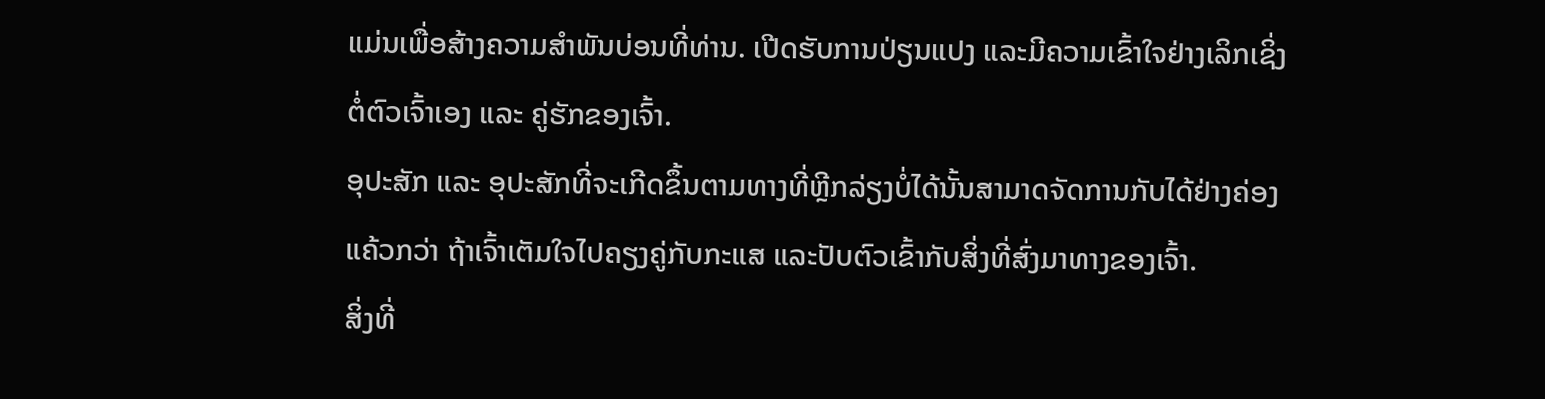ແມ່ນເພື່ອສ້າງຄວາມສໍາພັນບ່ອນທີ່ທ່ານ. ເປີດຮັບການປ່ຽນແປງ ແລະມີຄວາມເຂົ້າໃຈຢ່າງເລິກເຊິ່ງຕໍ່ຕົວເຈົ້າເອງ ແລະ ຄູ່ຮັກຂອງເຈົ້າ.
ອຸປະສັກ ແລະ ອຸປະສັກທີ່ຈະເກີດຂຶ້ນຕາມທາງທີ່ຫຼີກລ່ຽງບໍ່ໄດ້ນັ້ນສາມາດຈັດການກັບໄດ້ຢ່າງຄ່ອງແຄ້ວກວ່າ ຖ້າເຈົ້າເຕັມໃຈໄປຄຽງຄູ່ກັບກະແສ ແລະປັບຕົວເຂົ້າກັບສິ່ງທີ່ສົ່ງມາທາງຂອງເຈົ້າ.
ສິ່ງທີ່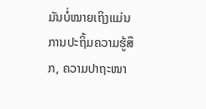ມັນບໍ່ໝາຍເຖິງແມ່ນການປະຖິ້ມຄວາມຮູ້ສຶກ, ຄວາມປາຖະໜາ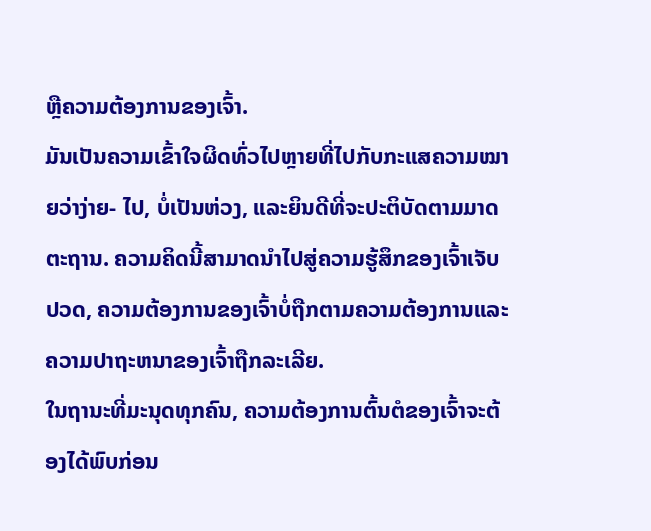ຫຼືຄວາມຕ້ອງການຂອງເຈົ້າ.
ມັນເປັນຄວາມເຂົ້າໃຈຜິດທົ່ວໄປຫຼາຍທີ່ໄປກັບກະແສຄວາມໝາຍວ່າງ່າຍ- ໄປ, ບໍ່ເປັນຫ່ວງ, ແລະຍິນດີທີ່ຈະປະຕິບັດຕາມມາດຕະຖານ. ຄວາມຄິດນີ້ສາມາດນໍາໄປສູ່ຄວາມຮູ້ສຶກຂອງເຈົ້າເຈັບປວດ, ຄວາມຕ້ອງການຂອງເຈົ້າບໍ່ຖືກຕາມຄວາມຕ້ອງການແລະຄວາມປາຖະຫນາຂອງເຈົ້າຖືກລະເລີຍ.
ໃນຖານະທີ່ມະນຸດທຸກຄົນ, ຄວາມຕ້ອງການຕົ້ນຕໍຂອງເຈົ້າຈະຕ້ອງໄດ້ພົບກ່ອນ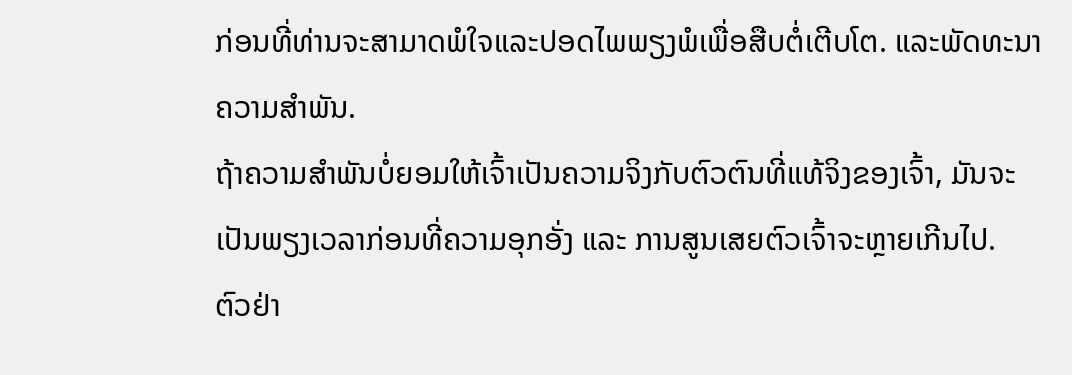ກ່ອນທີ່ທ່ານຈະສາມາດພໍໃຈແລະປອດໄພພຽງພໍເພື່ອສືບຕໍ່ເຕີບໂຕ. ແລະພັດທະນາຄວາມສຳພັນ.
ຖ້າຄວາມສຳພັນບໍ່ຍອມໃຫ້ເຈົ້າເປັນຄວາມຈິງກັບຕົວຕົນທີ່ແທ້ຈິງຂອງເຈົ້າ, ມັນຈະເປັນພຽງເວລາກ່ອນທີ່ຄວາມອຸກອັ່ງ ແລະ ການສູນເສຍຕົວເຈົ້າຈະຫຼາຍເກີນໄປ.
ຕົວຢ່າ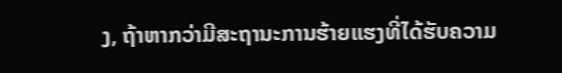ງ, ຖ້າຫາກວ່າມີສະຖານະການຮ້າຍແຮງທີ່ໄດ້ຮັບຄວາມ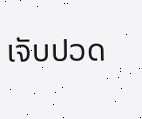ເຈັບປວດ